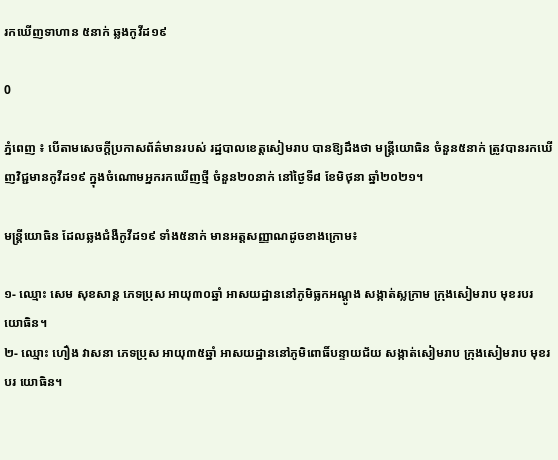រកឃើញទាហាន ៥នាក់ ឆ្លងកូវីដ១៩

0

ភ្នំពេញ ៖ បើតាមសេចក្ដីប្រកាសព័ត៌មានរបស់ រដ្ឋបាលខេត្តសៀមរាប បានឱ្យដឹងថា មន្រ្តីយោធិន ចំនួន៥នាក់ ត្រូវបានរកឃើញវិជ្ជមានកូវីដ១៩ ក្នុងចំណោមអ្នករកឃើញថ្មី ចំនួន២០នាក់ នៅថ្ងៃទី៨ ខែមិថុនា ឆ្នាំ២០២១។

មន្រ្តីយោធិន ដែលឆ្លងជំងឺកូវីដ១៩ ទាំង៥នាក់ មានអត្តសញ្ញាណដូចខាងក្រោម៖

១- ឈ្មោះ សេម សុខសាន្ត ភេទប្រុស អាយុ៣០ឆ្នាំ អាសយដ្ឋាននៅភូមិធ្លកអណ្ដូង សង្កាត់ស្លក្រាម ក្រុងសៀមរាប មុខរបរ យោធិន។
២- ឈ្មោះ ហឿង វាសនា ភេទប្រុស អាយុ៣៥ឆ្នាំ អាសយដ្ឋាននៅភូមិពោធិ៍បន្ទាយជ័យ សង្កាត់សៀមរាប ក្រុងសៀមរាប មុខរបរ យោធិន។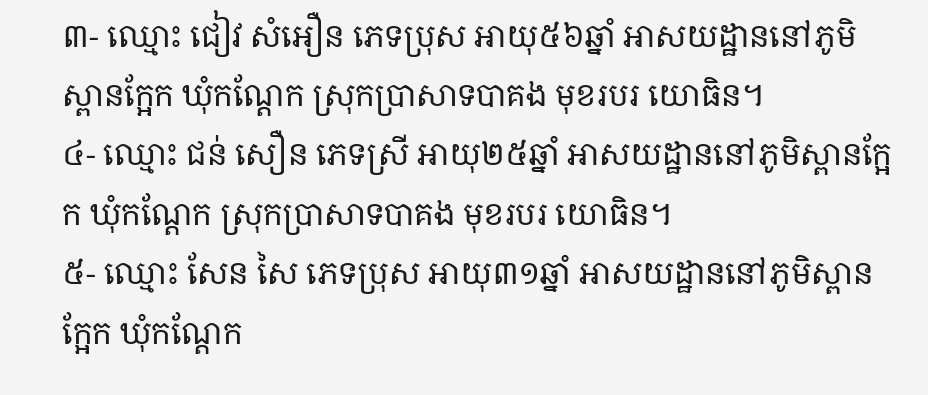៣- ឈ្មោះ ជៀវ សំអឿន ភេទប្រុស អាយុ៥៦ឆ្នាំ អាសយដ្ឋាននៅភូមិស្ពានក្អែក ឃុំកណ្តែក ស្រុកប្រាសាទបាគង មុខរបរ យោធិន។
៤- ឈ្មោះ ជន់ សឿន ភេទស្រី អាយុ២៥ឆ្នាំ អាសយដ្ឋាននៅភូមិស្ពានក្អែក ឃុំកណ្តែក ស្រុកប្រាសាទបាគង មុខរបរ យោធិន។
៥- ឈ្មោះ សែន សៃ ភេទប្រុស អាយុ៣១ឆ្នាំ អាសយដ្ឋាននៅភូមិស្ពានក្អែក ឃុំកណ្តែក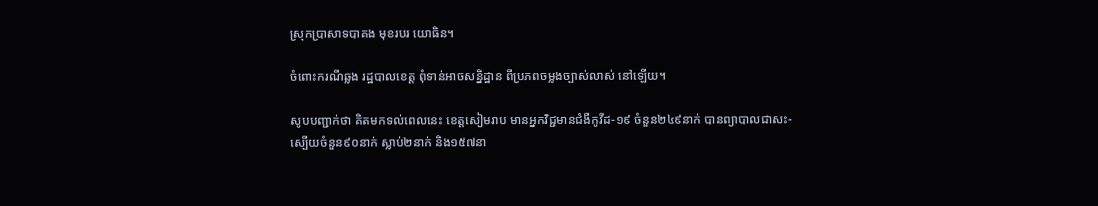ស្រុកប្រាសាទបាគង មុខរបរ យោធិន។

ចំពោះករណីឆ្លង រដ្ឋបាលខេត្ត ពុំទាន់អាចសន្និដ្ឋាន ពីប្រភពចម្លងច្បាស់លាស់ នៅឡើយ។

សូបបញ្ជាក់ថា គិតមកទល់ពេលនេះ ខេត្តសៀមរាប មានអ្នកវិជ្ជមានជំងឺកូវីដ-១៩ ចំនួន២៤៩នាក់ បានព្យាបាលជាសះ-ស្បើយចំនួន៩០នាក់ ស្លាប់២នាក់ និង១៥៧នា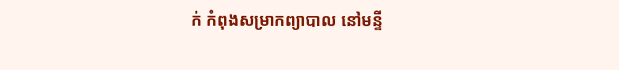ក់ កំពុងសម្រាកព្យាបាល នៅមន្ទី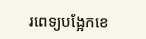រពេទ្យបង្អែកខេ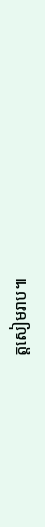ត្តសៀមរាប៕